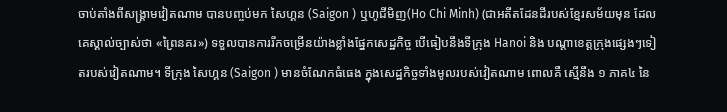ចាប់តាំងពីសង្គ្រាមវៀតណាម បានបញ្ចប់មក សៃហ្គន (Saigon ) ឬហូជីមិញ(Ho Chi Minh) (ជាអតីតដែនដីរបស់ខ្មែរសម័យមុន ដែលគេស្គាល់ច្បាស់ថា «ព្រៃនគរ») ទទួលបានការរីកចម្រើនយ៉ាងខ្លាំងផ្នែកសេដ្ឋកិច្ច បើធៀបនឹងទីក្រុង Hanoi និង បណ្តាខេត្តក្រុងផ្សេងៗទៀតរបស់វៀតណាម។ ទីក្រុង សៃហ្គន (Saigon ) មានចំណែកធំធេង ក្នុងសេដ្ឋកិច្ចទាំងមូលរបស់វៀតណាម ពោលគឺ ស្មើនឹង ១ ភាគ៤ នៃ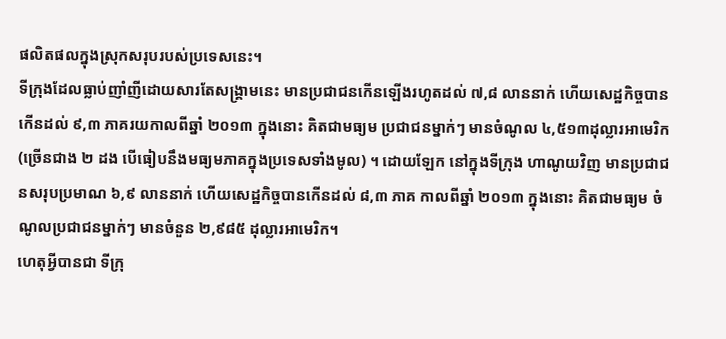ផលិតផលក្នុងស្រុកសរុបរបស់ប្រទេសនេះ។
ទីក្រុងដែលធ្លាប់ញាំញីដោយសារតែសង្គ្រាមនេះ មានប្រជាជនកើនឡើងរហូតដល់ ៧,៨ លាននាក់ ហើយសេដ្ឋកិច្ចបានកើនដល់ ៩,៣ ភាគរយកាលពីឆ្នាំ ២០១៣ ក្នុងនោះ គិតជាមធ្យម ប្រជាជនម្នាក់ៗ មានចំណូល ៤,៥១៣ដុល្លារអាមេរិក (ច្រើនជាង ២ ដង បើធៀបនឹងមធ្យមភាគក្នុងប្រទេសទាំងមូល) ។ ដោយឡែក នៅក្នុងទីក្រុង ហាណូយវិញ មានប្រជាជនសរុបប្រមាណ ៦,៩ លាននាក់ ហើយសេដ្ឋកិច្ចបានកើនដល់ ៨,៣ ភាគ កាលពីឆ្នាំ ២០១៣ ក្នុងនោះ គិតជាមធ្យម ចំណូលប្រជាជនម្នាក់ៗ មានចំនួន ២,៩៨៥ ដុល្លារអាមេរិក។
ហេតុអ្វីបានជា ទីក្រុ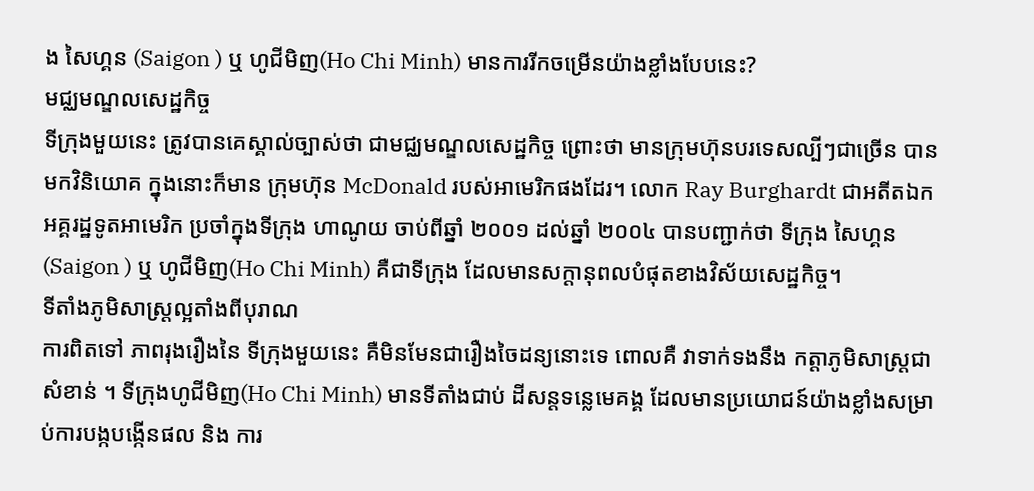ង សៃហ្គន (Saigon ) ឬ ហូជីមិញ(Ho Chi Minh) មានការរីកចម្រើនយ៉ាងខ្លាំងបែបនេះ?
មជ្ឈមណ្ឌលសេដ្ឋកិច្ច
ទីក្រុងមួយនេះ ត្រូវបានគេស្គាល់ច្បាស់ថា ជាមជ្ឈមណ្ឌលសេដ្ឋកិច្ច ព្រោះថា មានក្រុមហ៊ុនបរទេសល្បីៗជាច្រើន បានមកវិនិយោគ ក្នុងនោះក៏មាន ក្រុមហ៊ុន McDonald របស់អាមេរិកផងដែរ។ លោក Ray Burghardt ជាអតីតឯកអគ្គរដ្ឋទូតអាមេរិក ប្រចាំក្នុងទីក្រុង ហាណូយ ចាប់ពីឆ្នាំ ២០០១ ដល់ឆ្នាំ ២០០៤ បានបញ្ជាក់ថា ទីក្រុង សៃហ្គន (Saigon ) ឬ ហូជីមិញ(Ho Chi Minh) គឺជាទីក្រុង ដែលមានសក្ដានុពលបំផុតខាងវិស័យសេដ្ឋកិច្ច។
ទីតាំងភូមិសាស្ត្រល្អតាំងពីបុរាណ
ការពិតទៅ ភាពរុងរឿងនៃ ទីក្រុងមួយនេះ គឺមិនមែនជារឿងចៃដន្យនោះទេ ពោលគឺ វាទាក់ទងនឹង កត្តាភូមិសាស្ត្រជាសំខាន់ ។ ទីក្រុងហូជីមិញ(Ho Chi Minh) មានទីតាំងជាប់ ដីសន្តទន្លេមេគង្គ ដែលមានប្រយោជន៍យ៉ាងខ្លាំងសម្រាប់ការបង្កបង្កើនផល និង ការ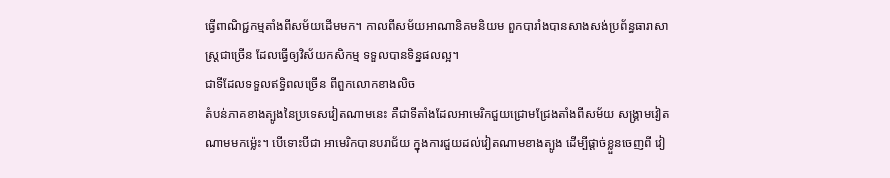ធ្វើពាណិជ្ជកម្មតាំងពីសម័យដើមមក។ កាលពីសម័យអាណានិគមនិយម ពួកបារាំងបានសាងសង់ប្រព័ន្ធធារាសាស្ត្រជាច្រើន ដែលធ្វើឲ្យវិស័យកសិកម្ម ទទួលបានទិន្នផលល្អ។
ជាទីដែលទទួលឥទ្ធិពលច្រើន ពីពួកលោកខាងលិច
តំបន់ភាគខាងត្បូងនៃប្រទេសវៀតណាមនេះ គឺជាទីតាំងដែលអាមេរិកជួយជ្រោមជ្រែងតាំងពីសម័យ សង្គ្រាមវៀតណាមមកម្ល៉េះ។ បើទោះបីជា អាមេរិកបានបរាជ័យ ក្នុងការជួយដល់វៀតណាមខាងត្បូង ដើម្បីផ្តាច់ខ្លួនចេញពី វៀ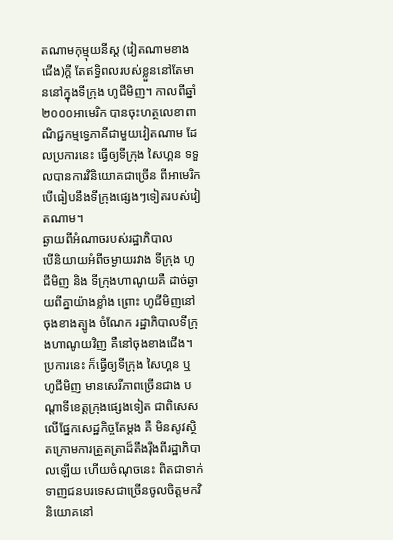តណាមកុម្មុយនីស្ត (វៀតណាមខាងជើង)ក្តី តែឥទ្ធិពលរបស់ខ្លួននៅតែមាននៅក្នុងទីក្រុង ហូជីមិញ។ កាលពីឆ្នាំ ២០០០អាមេរិក បានចុះហត្ថលេខាពាណិជ្ជកម្មទ្វេភាគីជាមួយវៀតណាម ដែលប្រការនេះ ធ្វើឲ្យទីក្រុង សៃហ្គន ទទួលបានការវិនិយោគជាច្រើន ពីអាមេរិក បើធៀបនឹងទីក្រុងផ្សេងៗទៀតរបស់វៀតណាម។
ឆ្ងាយពីអំណាចរបស់រដ្ឋាភិបាល
បើនិយាយអំពីចម្ងាយរវាង ទីក្រុង ហូជីមិញ និង ទីក្រុងហាណូយគឺ ដាច់ឆ្ងាយពីគ្នាយ៉ាងខ្លាំង ព្រោះ ហូជីមិញនៅចុងខាងត្បូង ចំណែក រដ្ឋាភិបាលទីក្រុងហាណូយវិញ គឺនៅចុងខាងជើង។ ប្រការនេះ ក៏ធ្វើឲ្យទីក្រុង សៃហ្គន ឬ ហូជីមិញ មានសេរីភាពច្រើនជាង បណ្តាទីខេត្តក្រុងផ្សេងទៀត ជាពិសេសលើផ្នែកសេដ្ឋកិច្ចតែម្តង គឺ មិនសូវស្ថិតក្រោមការត្រួតត្រាដ៏តឹងរ៉ឹងពីរដ្ឋាភិបាលឡើយ ហើយចំណុចនេះ ពិតជាទាក់ទាញជនបរទេសជាច្រើនចូលចិត្តមកវិនិយោគនៅ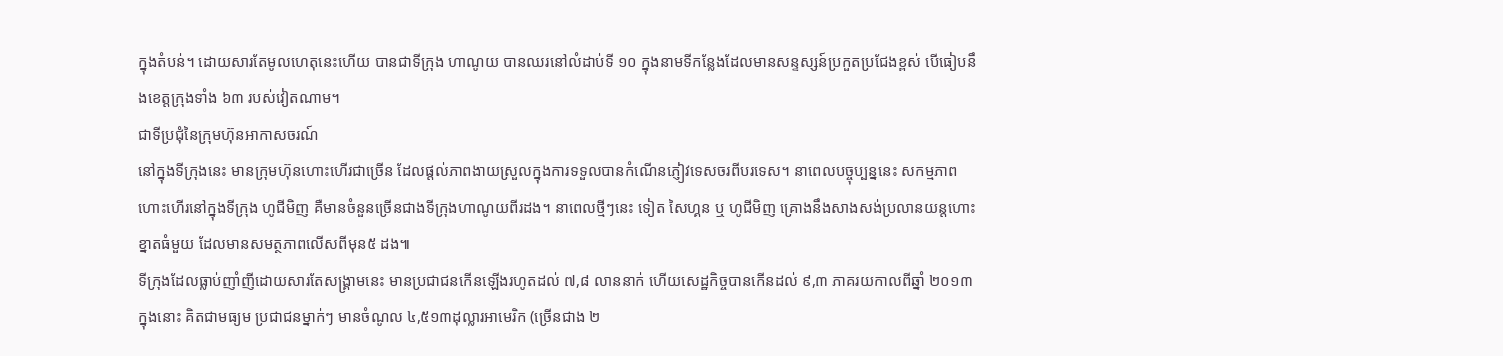ក្នុងតំបន់។ ដោយសារតែមូលហេតុនេះហើយ បានជាទីក្រុង ហាណូយ បានឈរនៅលំដាប់ទី ១០ ក្នុងនាមទីកន្លែងដែលមានសន្ទស្សន៍ប្រកួតប្រជែងខ្ពស់ បើធៀបនឹងខេត្តក្រុងទាំង ៦៣ របស់វៀតណាម។
ជាទីប្រជុំនៃក្រុមហ៊ុនអាកាសចរណ៍
នៅក្នុងទីក្រុងនេះ មានក្រុមហ៊ុនហោះហើរជាច្រើន ដែលផ្តល់ភាពងាយស្រួលក្នុងការទទួលបានកំណើនភ្ញៀវទេសចរពីបរទេស។ នាពេលបច្ចុប្បន្ននេះ សកម្មភាពហោះហើរនៅក្នុងទីក្រុង ហូជីមិញ គឺមានចំនួនច្រើនជាងទីក្រុងហាណូយពីរដង។ នាពេលថ្មីៗនេះ ទៀត សៃហ្គន ឬ ហូជីមិញ គ្រោងនឹងសាងសង់ប្រលានយន្តហោះខ្នាតធំមួយ ដែលមានសមត្ថភាពលើសពីមុន៥ ដង៕
ទីក្រុងដែលធ្លាប់ញាំញីដោយសារតែសង្គ្រាមនេះ មានប្រជាជនកើនឡើងរហូតដល់ ៧,៨ លាននាក់ ហើយសេដ្ឋកិច្ចបានកើនដល់ ៩,៣ ភាគរយកាលពីឆ្នាំ ២០១៣ ក្នុងនោះ គិតជាមធ្យម ប្រជាជនម្នាក់ៗ មានចំណូល ៤,៥១៣ដុល្លារអាមេរិក (ច្រើនជាង ២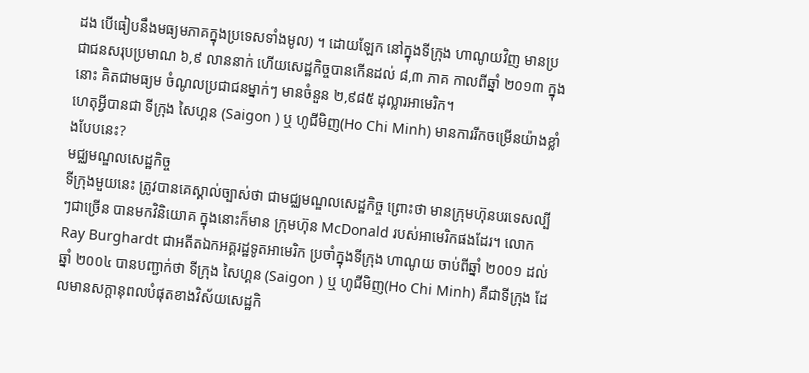ដង បើធៀបនឹងមធ្យមភាគក្នុងប្រទេសទាំងមូល) ។ ដោយឡែក នៅក្នុងទីក្រុង ហាណូយវិញ មានប្រជាជនសរុបប្រមាណ ៦,៩ លាននាក់ ហើយសេដ្ឋកិច្ចបានកើនដល់ ៨,៣ ភាគ កាលពីឆ្នាំ ២០១៣ ក្នុងនោះ គិតជាមធ្យម ចំណូលប្រជាជនម្នាក់ៗ មានចំនួន ២,៩៨៥ ដុល្លារអាមេរិក។
ហេតុអ្វីបានជា ទីក្រុង សៃហ្គន (Saigon ) ឬ ហូជីមិញ(Ho Chi Minh) មានការរីកចម្រើនយ៉ាងខ្លាំងបែបនេះ?
មជ្ឈមណ្ឌលសេដ្ឋកិច្ច
ទីក្រុងមួយនេះ ត្រូវបានគេស្គាល់ច្បាស់ថា ជាមជ្ឈមណ្ឌលសេដ្ឋកិច្ច ព្រោះថា មានក្រុមហ៊ុនបរទេសល្បីៗជាច្រើន បានមកវិនិយោគ ក្នុងនោះក៏មាន ក្រុមហ៊ុន McDonald របស់អាមេរិកផងដែរ។ លោក Ray Burghardt ជាអតីតឯកអគ្គរដ្ឋទូតអាមេរិក ប្រចាំក្នុងទីក្រុង ហាណូយ ចាប់ពីឆ្នាំ ២០០១ ដល់ឆ្នាំ ២០០៤ បានបញ្ជាក់ថា ទីក្រុង សៃហ្គន (Saigon ) ឬ ហូជីមិញ(Ho Chi Minh) គឺជាទីក្រុង ដែលមានសក្ដានុពលបំផុតខាងវិស័យសេដ្ឋកិ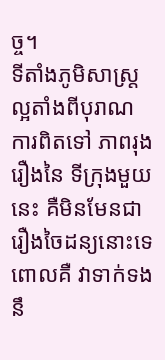ច្ច។
ទីតាំងភូមិសាស្ត្រល្អតាំងពីបុរាណ
ការពិតទៅ ភាពរុងរឿងនៃ ទីក្រុងមួយនេះ គឺមិនមែនជារឿងចៃដន្យនោះទេ ពោលគឺ វាទាក់ទងនឹ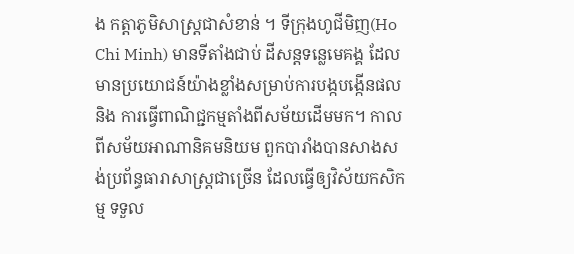ង កត្តាភូមិសាស្ត្រជាសំខាន់ ។ ទីក្រុងហូជីមិញ(Ho Chi Minh) មានទីតាំងជាប់ ដីសន្តទន្លេមេគង្គ ដែលមានប្រយោជន៍យ៉ាងខ្លាំងសម្រាប់ការបង្កបង្កើនផល និង ការធ្វើពាណិជ្ជកម្មតាំងពីសម័យដើមមក។ កាលពីសម័យអាណានិគមនិយម ពួកបារាំងបានសាងសង់ប្រព័ន្ធធារាសាស្ត្រជាច្រើន ដែលធ្វើឲ្យវិស័យកសិកម្ម ទទួល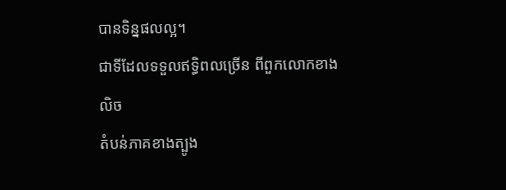បានទិន្នផលល្អ។
ជាទីដែលទទួលឥទ្ធិពលច្រើន ពីពួកលោកខាងលិច
តំបន់ភាគខាងត្បូង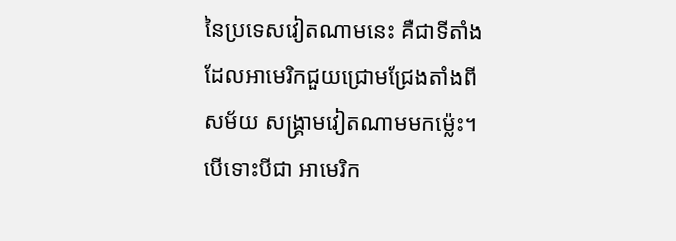នៃប្រទេសវៀតណាមនេះ គឺជាទីតាំងដែលអាមេរិកជួយជ្រោមជ្រែងតាំងពីសម័យ សង្គ្រាមវៀតណាមមកម្ល៉េះ។ បើទោះបីជា អាមេរិក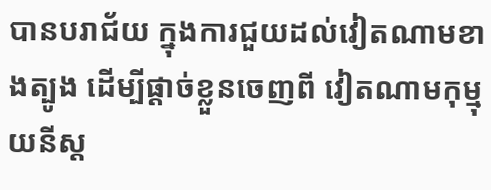បានបរាជ័យ ក្នុងការជួយដល់វៀតណាមខាងត្បូង ដើម្បីផ្តាច់ខ្លួនចេញពី វៀតណាមកុម្មុយនីស្ត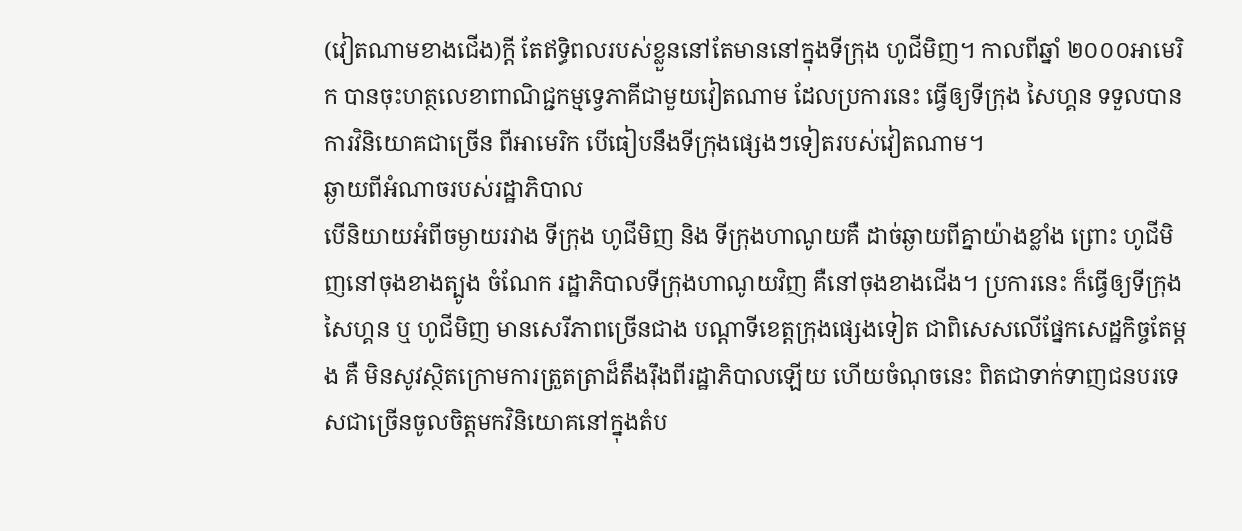(វៀតណាមខាងជើង)ក្តី តែឥទ្ធិពលរបស់ខ្លួននៅតែមាននៅក្នុងទីក្រុង ហូជីមិញ។ កាលពីឆ្នាំ ២០០០អាមេរិក បានចុះហត្ថលេខាពាណិជ្ជកម្មទ្វេភាគីជាមួយវៀតណាម ដែលប្រការនេះ ធ្វើឲ្យទីក្រុង សៃហ្គន ទទួលបានការវិនិយោគជាច្រើន ពីអាមេរិក បើធៀបនឹងទីក្រុងផ្សេងៗទៀតរបស់វៀតណាម។
ឆ្ងាយពីអំណាចរបស់រដ្ឋាភិបាល
បើនិយាយអំពីចម្ងាយរវាង ទីក្រុង ហូជីមិញ និង ទីក្រុងហាណូយគឺ ដាច់ឆ្ងាយពីគ្នាយ៉ាងខ្លាំង ព្រោះ ហូជីមិញនៅចុងខាងត្បូង ចំណែក រដ្ឋាភិបាលទីក្រុងហាណូយវិញ គឺនៅចុងខាងជើង។ ប្រការនេះ ក៏ធ្វើឲ្យទីក្រុង សៃហ្គន ឬ ហូជីមិញ មានសេរីភាពច្រើនជាង បណ្តាទីខេត្តក្រុងផ្សេងទៀត ជាពិសេសលើផ្នែកសេដ្ឋកិច្ចតែម្តង គឺ មិនសូវស្ថិតក្រោមការត្រួតត្រាដ៏តឹងរ៉ឹងពីរដ្ឋាភិបាលឡើយ ហើយចំណុចនេះ ពិតជាទាក់ទាញជនបរទេសជាច្រើនចូលចិត្តមកវិនិយោគនៅក្នុងតំប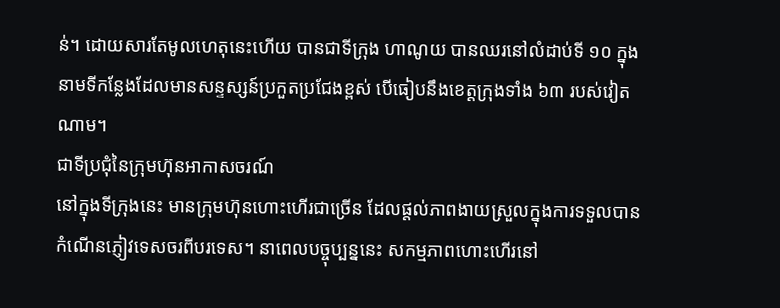ន់។ ដោយសារតែមូលហេតុនេះហើយ បានជាទីក្រុង ហាណូយ បានឈរនៅលំដាប់ទី ១០ ក្នុងនាមទីកន្លែងដែលមានសន្ទស្សន៍ប្រកួតប្រជែងខ្ពស់ បើធៀបនឹងខេត្តក្រុងទាំង ៦៣ របស់វៀតណាម។
ជាទីប្រជុំនៃក្រុមហ៊ុនអាកាសចរណ៍
នៅក្នុងទីក្រុងនេះ មានក្រុមហ៊ុនហោះហើរជាច្រើន ដែលផ្តល់ភាពងាយស្រួលក្នុងការទទួលបានកំណើនភ្ញៀវទេសចរពីបរទេស។ នាពេលបច្ចុប្បន្ននេះ សកម្មភាពហោះហើរនៅ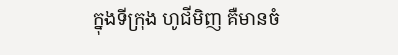ក្នុងទីក្រុង ហូជីមិញ គឺមានចំ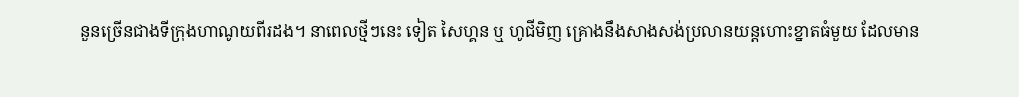នួនច្រើនជាងទីក្រុងហាណូយពីរដង។ នាពេលថ្មីៗនេះ ទៀត សៃហ្គន ឬ ហូជីមិញ គ្រោងនឹងសាងសង់ប្រលានយន្តហោះខ្នាតធំមួយ ដែលមាន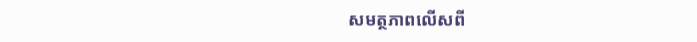សមត្ថភាពលើសពី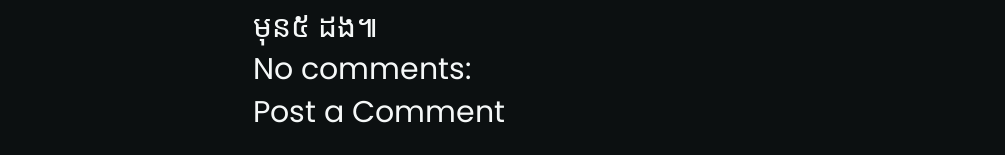មុន៥ ដង៕
No comments:
Post a Comment